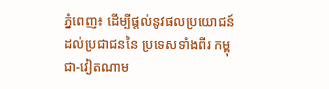ភ្នំពេញ៖ ដើម្បីផ្ដល់នូវផលប្រយោជន៍ ដល់ប្រជាជននៃ ប្រទេសទាំងពីរ កម្ពុជា-វៀតណាម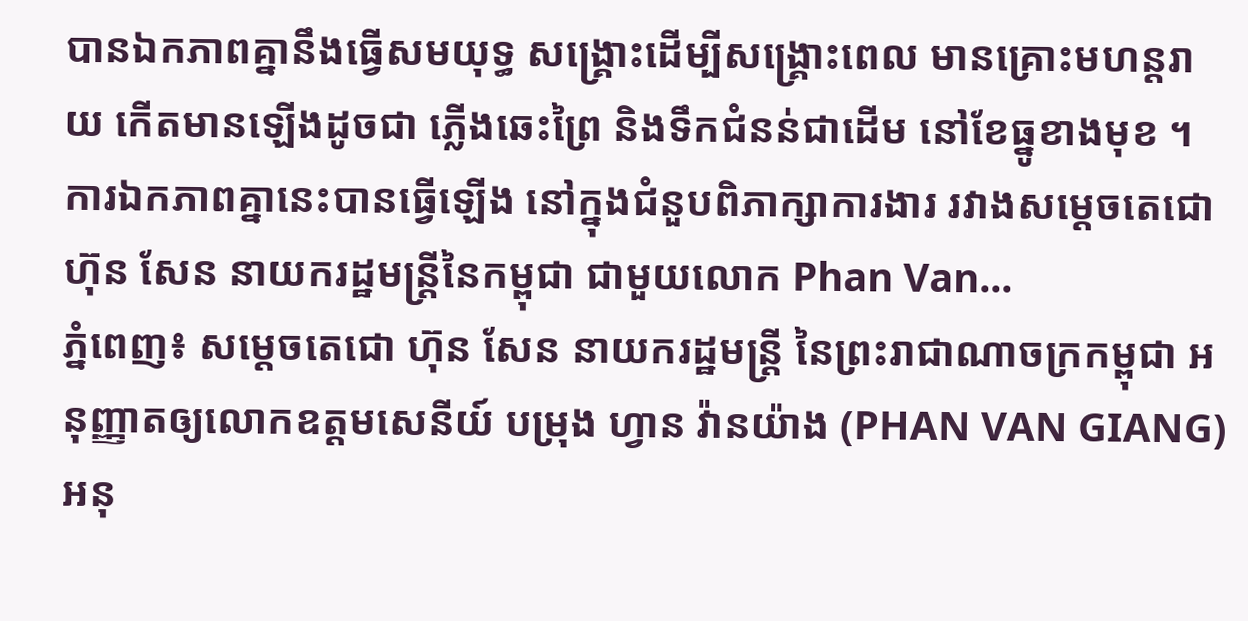បានឯកភាពគ្នានឹងធ្វើសមយុទ្ធ សង្គ្រោះដេីម្បីសង្គ្រោះពេល មានគ្រោះមហន្តរាយ កើតមានឡើងដូចជា ភ្លើងឆេះព្រៃ និងទឹកជំនន់ជាដើម នៅខែធ្នូខាងមុខ ។ ការឯកភាពគ្នានេះបានធ្វើឡើង នៅក្នុងជំនួបពិភាក្សាការងារ រវាងសម្ដេចតេជោ ហ៊ុន សែន នាយករដ្ឋមន្រ្តីនៃកម្ពុជា ជាមួយលោក Phan Van...
ភ្នំពេញ៖ សម្តេចតេជោ ហ៊ុន សែន នាយករដ្ឋមន្រ្តី នៃព្រះរាជាណាចក្រកម្ពុជា អនុញ្ញាតឲ្យលោកឧត្តមសេនីយ៍ បម្រុង ហ្វាន វ៉ានយ៉ាង (PHAN VAN GIANG) អនុ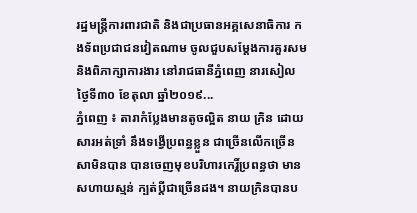រដ្ឋមន្រ្តីការពារជាតិ និងជាប្រធានអគ្គសេនាធិការ កងទ័ពប្រជាជនវៀតណាម ចូលជួបសម្តែងការគួរសម និងពិភាក្សាការងារ នៅរាជធានីភ្នំពេញ នារសៀលថ្ងៃទី៣០ ខែតុលា ឆ្នាំ២០១៩...
ភ្នំពេញ ៖ តារាកំប្លែងមានតូចល្អិត នាយ ក្រិន ដោយសារអត់ទ្រាំ នឹងទង្វើប្រពន្ធខ្លួន ជាច្រើនលើកច្រើនសាមិនបាន បានចេញមុខបរិហារកេរ្តិ៍ប្រពន្ធថា មានសហាយស្មន់ ក្បត់ប្តីជាច្រើនដង។ នាយក្រិនបានប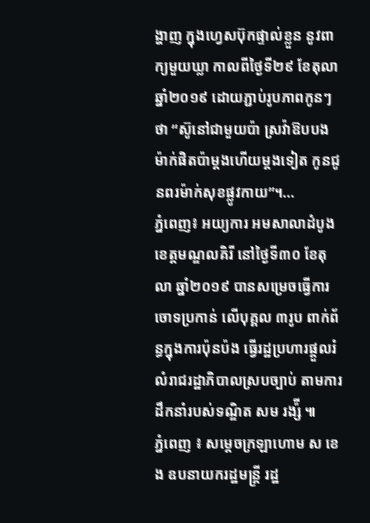ង្ហាញ ក្នុងហ្វេសប៊ុកផ្ទាល់ខ្លួន នូវពាក្យមួយឃ្លា កាលពីថ្ងៃទី២៩ ខែតុលា ឆ្នាំ២០១៩ ដោយភ្ជាប់រូបភាពកូនៗថា “ស៊ូនៅជាមួយប៉ា ស្រវ៉ាឱបបង ម៉ាក់ផិតប៉ាម្ដងហើយម្ដងទៀត កូនជូនពរម៉ាក់សុខផ្លូវកាយ”។...
ភ្នំពេញ៖ អយ្យការ អមសាលាដំបូងខេត្តមណ្ឌលគិរី នៅថ្ងៃទី៣០ ខែតុលា ឆ្នាំ២០១៩ បានសម្រេចធ្វើការចោទប្រកាន់ លើបុគ្គល ៣រូប ពាក់ព័ន្ធក្នុងការប៉ុនប៉ង ធ្វើរដ្ឋប្រហារផ្ដួលរំលំរាជរដ្ឋាភិបាលស្របច្បាប់ តាមការដឹកនាំរបស់ទណ្ឌិត សម រង្ស៉ី ៕
ភ្នំពេញ ៖ សម្ដេចក្រឡាហោម ស ខេង ឧបនាយករដ្ឋមន្ដ្រី រដ្ឋ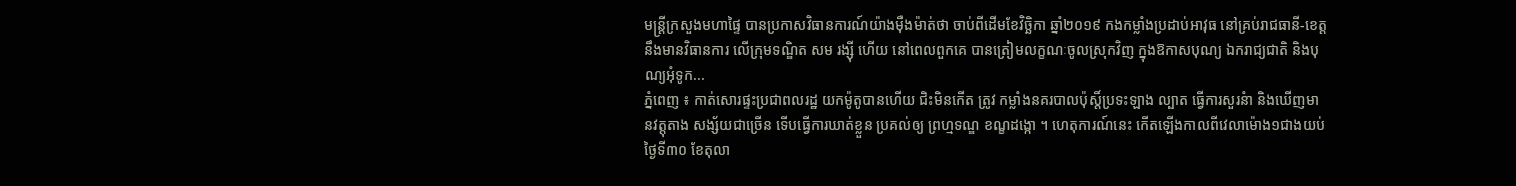មន្ដ្រីក្រសួងមហាផ្ទៃ បានប្រកាសវិធានការណ៍យ៉ាងម៉ឺងម៉ាត់ថា ចាប់ពីដើមខែវិច្ឆិកា ឆ្នាំ២០១៩ កងកម្លាំងប្រដាប់អាវុធ នៅគ្រប់រាជធានី-ខេត្ត នឹងមានវិធានការ លើក្រុមទណ្ឌិត សម រង្ស៊ី ហើយ នៅពេលពួកគេ បានត្រៀមលក្ខណៈចូលស្រុកវិញ ក្នុងឱកាសបុណ្យ ឯករាជ្យជាតិ និងបុណ្យអុំទូក...
ភ្នំពេញ ៖ កាត់សោរផ្ទះប្រជាពលរដ្ឋ យកម៉ូតូបានហើយ ជិះមិនកើត ត្រូវ កម្លាំងនគរបាលប៉ុស្តិ៍ប្រទះឡាង ល្បាត ធ្វើការសួរនំា និងឃើញមានវត្តុតាង សង្ស័យជាច្រើន ទើបធ្វើការឃាត់ខ្លួន ប្រគល់ឲ្យ ព្រហ្មទណ្ឌ ខណ្ខដង្កោ ។ ហេតុការណ៍នេះ កើតឡើងកាលពីវេលាម៉ោង១ជាងយប់ ថ្ងៃទី៣០ ខែតុលា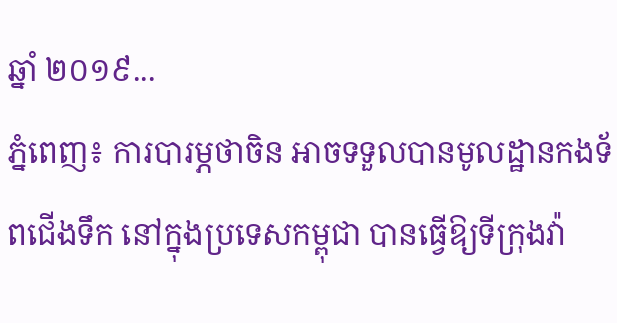ឆ្នាំ ២០១៩...
ភ្នំពេញ៖ ការបារម្ភថាចិន អាចទទួលបានមូលដ្ឋានកងទ័ពជើងទឹក នៅក្នុងប្រទេសកម្ពុជា បានធ្វើឱ្យទីក្រុងវ៉ា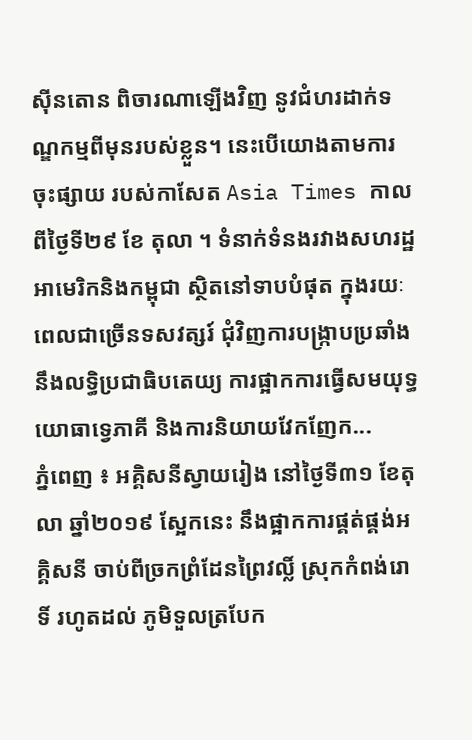ស៊ីនតោន ពិចារណាឡើងវិញ នូវជំហរដាក់ទណ្ឌកម្មពីមុនរបស់ខ្លួន។ នេះបើយោងតាមការចុះផ្សាយ របស់កាសែត Asia Times កាលពីថ្ងៃទី២៩ ខែ តុលា ។ ទំនាក់ទំនងរវាងសហរដ្ឋអាមេរិកនិងកម្ពុជា ស្ថិតនៅទាបបំផុត ក្នុងរយៈពេលជាច្រើនទសវត្សរ៍ ជុំវិញការបង្ក្រាបប្រឆាំង នឹងលទ្ធិប្រជាធិបតេយ្យ ការផ្អាកការធ្វើសមយុទ្ធយោធាទ្វេភាគី និងការនិយាយវែកញែក...
ភ្នំពេញ ៖ អគ្គិសនីស្វាយរៀង នៅថ្ងៃទី៣១ ខែតុលា ឆ្នាំ២០១៩ ស្អែកនេះ នឹងផ្អាកការផ្គត់ផ្គង់អគ្គិសនី ចាប់ពីច្រកព្រំដែនព្រៃវល្លិ៍ ស្រុកកំពង់រោទិ៍ រហូតដល់ ភូមិទួលត្របែក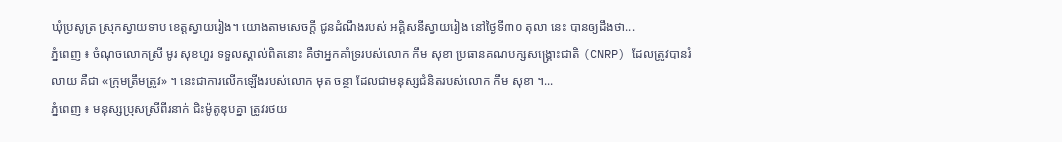ឃុំប្រសូត្រ ស្រុកស្វាយទាប ខេត្តស្វាយរៀង។ យោងតាមសេចក្ដី ជូនដំណឹងរបស់ អគ្គិសនីស្វាយរៀង នៅថ្ងៃទី៣០ តុលា នេះ បានឲ្យដឹងថា...
ភ្នំពេញ ៖ ចំណុចលោកស្រី មូរ សុខហួរ ទទួលស្គាល់ពិតនោះ គឺថាអ្នកគាំទ្ររបស់លោក កឹម សុខា ប្រធានគណបក្សសង្រ្គោះជាតិ (CNRP) ដែលត្រូវបានរំលាយ គឺជា «ក្រុមត្រឹមត្រូវ» ។ នេះជាការលើកឡើងរបស់លោក មុត ចន្ថា ដែលជាមនុស្សជំនិតរបស់លោក កឹម សុខា ។...
ភ្នំពេញ ៖ មនុស្សប្រុសស្រីពីរនាក់ ជិះម៉ូតូឌុបគ្នា ត្រូវរថយ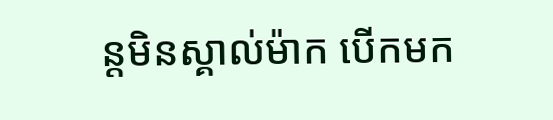ន្តមិនស្គាល់ម៉ាក បើកមក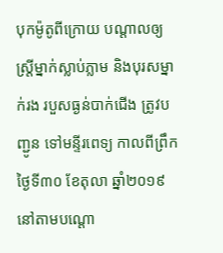បុកម៉ូតូពីក្រោយ បណ្ដាលឲ្យស្ត្រីម្នាក់ស្លាប់ភ្លាម និងបុរសម្នាក់រង របួសធ្ងន់បាក់ជើង ត្រូវបញ្ជូន ទៅមន្ទីរពេទ្យ កាលពីព្រឹក ថ្ងៃទី៣០ ខែតុលា ឆ្នាំ២០១៩ នៅតាមបណ្ដោ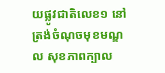យផ្លូវជាតិលេខ១ នៅត្រង់ចំណុចមុខមណ្ឌល សុខភាពក្បាល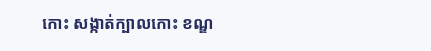កោះ សង្កាត់ក្បាលកោះ ខណ្ឌ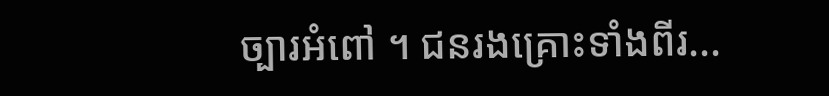ច្បារអំពៅ ។ ជនរងគ្រោះទាំងពីរ...